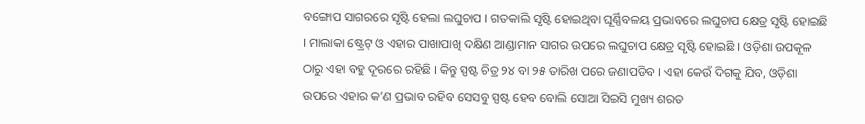ବଙ୍ଗୋପ ସାଗରରେ ସୃଷ୍ଟି ହେଲା ଲଘୁଚାପ । ଗତକାଲି ସୃଷ୍ଟି ହୋଇଥିବା ଘୂର୍ଣ୍ଣିବଳୟ ପ୍ରଭାବରେ ଲଘୁଚାପ କ୍ଷେତ୍ର ସୃଷ୍ଟି ହୋଇଛି । ମାଲାକା ଷ୍ଟ୍ରେଟ୍ ଓ ଏହାର ପାଖାପାଖି ଦକ୍ଷିଣ ଆଣ୍ଡାମାନ ସାଗର ଉପରେ ଲଘୁଚାପ କ୍ଷେତ୍ର ସୃଷ୍ଟି ହୋଇଛି । ଓଡ଼ିଶା ଉପକୂଳ ଠାରୁ ଏହା ବହୁ ଦୂରରେ ରହିଛି । କିନ୍ତୁ ସ୍ପଷ୍ଟ ଚିତ୍ର ୨୪ ବା ୨୫ ତାରିଖ ପରେ ଜଣାପଡିବ । ଏହା କେଉଁ ଦିଗକୁ ଯିବ, ଓଡ଼ିଶା ଉପରେ ଏହାର କ’ଣ ପ୍ରଭାବ ରହିବ ସେସବୁ ସ୍ପଷ୍ଟ ହେବ ବୋଲି ସୋଆ ସିଇସି ମୁଖ୍ୟ ଶରତ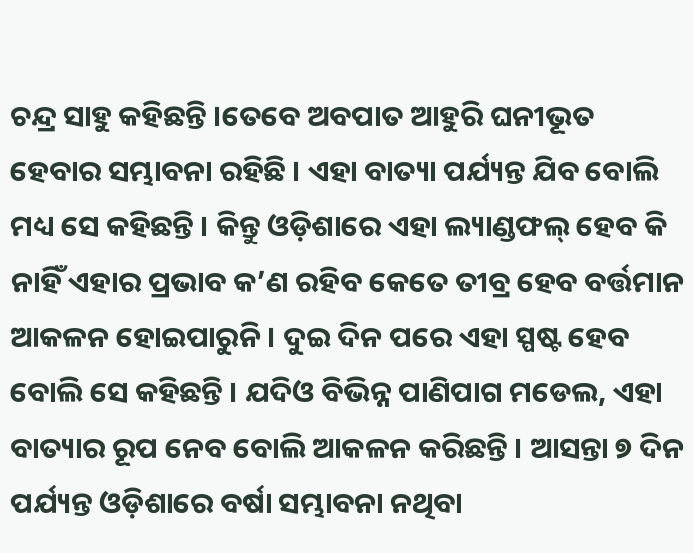ଚନ୍ଦ୍ର ସାହୁ କହିଛନ୍ତି ।ତେବେ ଅବପାତ ଆହୁରି ଘନୀଭୂତ ହେବାର ସମ୍ଭାବନା ରହିଛି । ଏହା ବାତ୍ୟା ପର୍ଯ୍ୟନ୍ତ ଯିବ ବୋଲି ମଧ୍ୟ ସେ କହିଛନ୍ତି । କିନ୍ତୁ ଓଡ଼ିଶାରେ ଏହା ଲ୍ୟାଣ୍ଡଫଲ୍ ହେବ କି ନାହିଁ ଏହାର ପ୍ରଭାବ କ’ଣ ରହିବ କେତେ ତୀବ୍ର ହେବ ବର୍ତ୍ତମାନ ଆକଳନ ହୋଇପାରୁନି । ଦୁଇ ଦିନ ପରେ ଏହା ସ୍ପଷ୍ଟ ହେବ ବୋଲି ସେ କହିଛନ୍ତି । ଯଦିଓ ବିଭିନ୍ନ ପାଣିପାଗ ମଡେଲ, ଏହା ବାତ୍ୟାର ରୂପ ନେବ ବୋଲି ଆକଳନ କରିଛନ୍ତି । ଆସନ୍ତା ୭ ଦିନ ପର୍ଯ୍ୟନ୍ତ ଓଡ଼ିଶାରେ ବର୍ଷା ସମ୍ଭାବନା ନଥିବା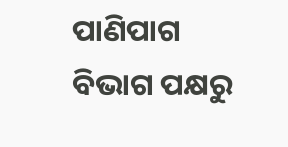ପାଣିପାଗ ବିଭାଗ ପକ୍ଷରୁ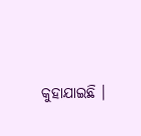କୁହାଯାଇଛି ।